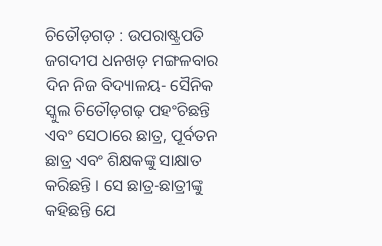ଚିତୌଡ଼ଗଡ଼ : ଉପରାଷ୍ଟ୍ରପତି ଜଗଦୀପ ଧନଖଡ଼ ମଙ୍ଗଳବାର ଦିନ ନିଜ ବିଦ୍ୟାଳୟ- ସୈନିକ ସ୍କୁଲ ଚିତୌଡ଼ଗଢ଼ ପହଂଚିଛନ୍ତି ଏବଂ ସେଠାରେ ଛାତ୍ର, ପୂର୍ବତନ ଛାତ୍ର ଏବଂ ଶିକ୍ଷକଙ୍କୁ ସାକ୍ଷାତ କରିଛନ୍ତି । ସେ ଛାତ୍ର-ଛାତ୍ରୀଙ୍କୁ କହିଛନ୍ତି ଯେ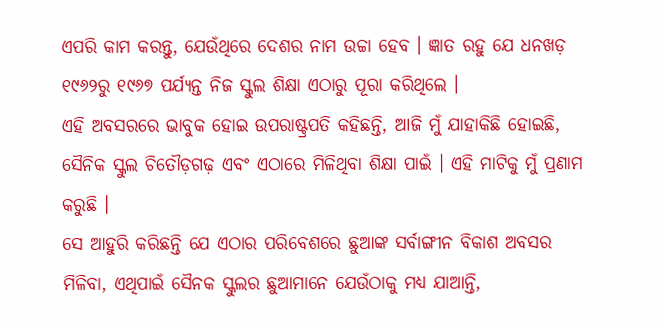ଏପରି କାମ କରନ୍ତୁ, ଯେଉଁଥିରେ ଦେଶର ନାମ ଉଚ୍ଚା ହେବ । ଜ୍ଞାତ ରହୁ ଯେ ଧନଖଡ଼ ୧୯୬୨ରୁ ୧୯୬୭ ପର୍ଯ୍ୟନ୍ତ ନିଜ ସ୍କୁଲ ଶିକ୍ଷା ଏଠାରୁ ପୂରା କରିଥିଲେ ।
ଏହି ଅବସରରେ ଭାବୁକ ହୋଇ ଉପରାଷ୍ଟ୍ରପତି କହିଛନ୍ତି, ଆଜି ମୁଁ ଯାହାକିଛି ହୋଇଛି, ସୈନିକ ସ୍କୁଲ ଚିତୌଡ଼ଗଢ଼ ଏବଂ ଏଠାରେ ମିଳିଥିବା ଶିକ୍ଷା ପାଇଁ । ଏହି ମାଟିକୁ ମୁଁ ପ୍ରଣାମ କରୁଛି ।
ସେ ଆହୁରି କରିଛନ୍ତି ଯେ ଏଠାର ପରିବେଶରେ ଛୁଆଙ୍କ ସର୍ବାଙ୍ଗୀନ ବିକାଶ ଅବସର ମିଳିବା, ଏଥିପାଇଁ ସୈନକ ସ୍କୁଲର ଛୁଆମାନେ ଯେଉଁଠାକୁ ମଧ୍ୟ ଯାଆନ୍ତି,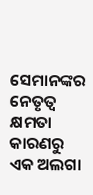ସେମାନଙ୍କର ନେତୃତ୍ୱ କ୍ଷମତା କାରଣରୁ ଏକ ଅଲଗା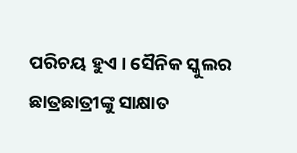ପରିଚୟ ହୁଏ । ସୈନିକ ସ୍କୁଲର ଛାତ୍ରଛାତ୍ରୀଙ୍କୁ ସାକ୍ଷାତ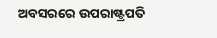ଅବସରରେ ଉପରାଷ୍ଟ୍ରପତି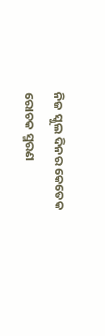ନିଜ ସ୍କୁଲ ଦିନର କେତେକ ରୋଚକ ସ୍ମରଣ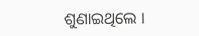ଶୁଣାଇଥିଲେ ।